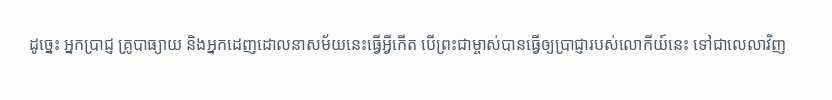ដូច្នេះ អ្នកប្រាជ្ញ គ្រូបាធ្យាយ និងអ្នកដេញដោលនាសម័យនេះធ្វើអ្វីកើត បើព្រះជាម្ចាស់បានធ្វើឲ្យប្រាជ្ញារបស់លោកីយ៍នេះ ទៅជាលេលាវិញ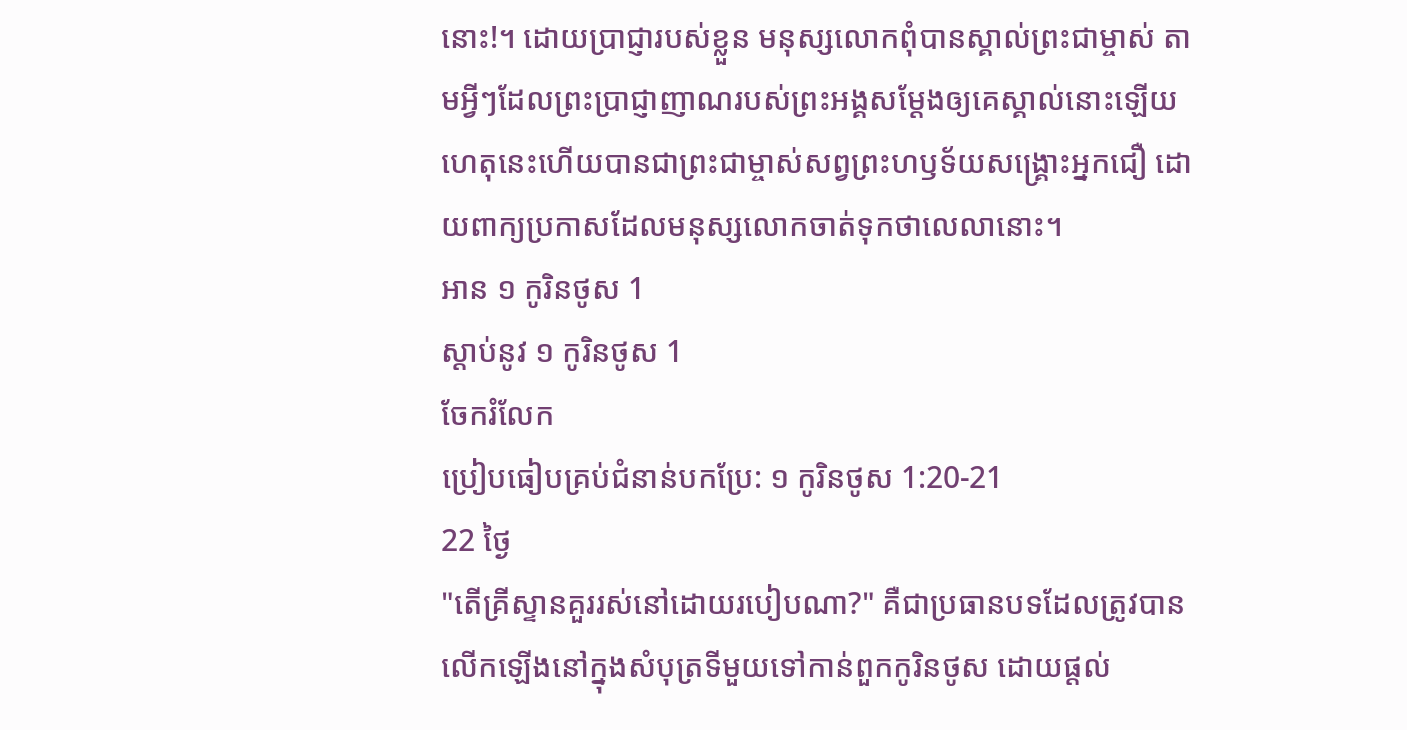នោះ!។ ដោយប្រាជ្ញារបស់ខ្លួន មនុស្សលោកពុំបានស្គាល់ព្រះជាម្ចាស់ តាមអ្វីៗដែលព្រះប្រាជ្ញាញាណរបស់ព្រះអង្គសម្តែងឲ្យគេស្គាល់នោះឡើយ ហេតុនេះហើយបានជាព្រះជាម្ចាស់សព្វព្រះហឫទ័យសង្គ្រោះអ្នកជឿ ដោយពាក្យប្រកាសដែលមនុស្សលោកចាត់ទុកថាលេលានោះ។
អាន ១ កូរិនថូស 1
ស្ដាប់នូវ ១ កូរិនថូស 1
ចែករំលែក
ប្រៀបធៀបគ្រប់ជំនាន់បកប្រែ: ១ កូរិនថូស 1:20-21
22 ថ្ងៃ
"តើគ្រីស្ទានគួររស់នៅដោយរបៀបណា?" គឺជាប្រធានបទដែលត្រូវបានលើកឡើងនៅក្នុងសំបុត្រទីមួយទៅកាន់ពួកកូរិនថូស ដោយផ្តល់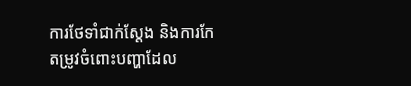ការថែទាំជាក់ស្តែង និងការកែតម្រូវចំពោះបញ្ហាដែល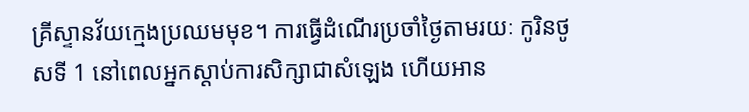គ្រីស្ទានវ័យក្មេងប្រឈមមុខ។ ការធ្វើដំណើរប្រចាំថ្ងៃតាមរយៈ កូរិនថូសទី 1 នៅពេលអ្នកស្តាប់ការសិក្សាជាសំឡេង ហើយអាន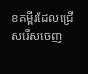ខគម្ពីរដែលជ្រើសរើសចេញ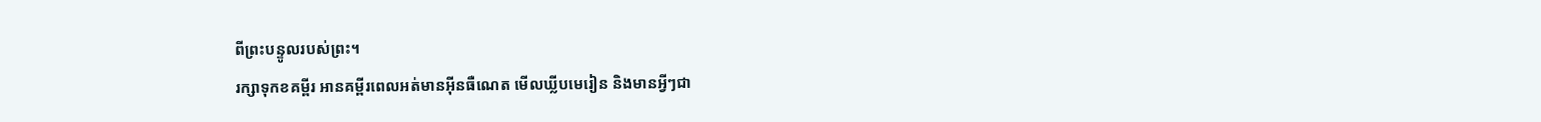ពីព្រះបន្ទូលរបស់ព្រះ។
រក្សាទុកខគម្ពីរ អានគម្ពីរពេលអត់មានអ៊ីនធឺណេត មើលឃ្លីបមេរៀន និងមានអ្វីៗជា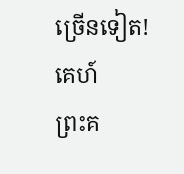ច្រើនទៀត!
គេហ៍
ព្រះគ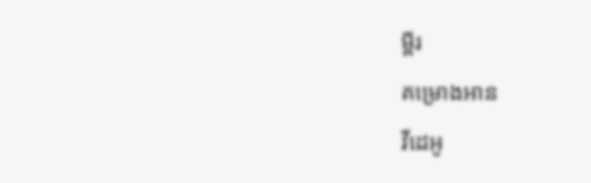ម្ពីរ
គម្រោងអាន
វីដេអូ